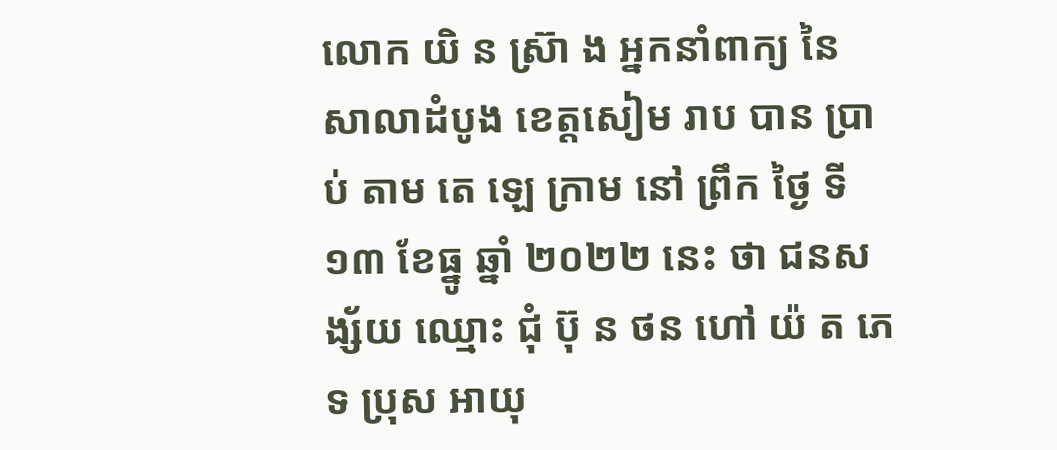លោក យិ ន ស្រ៊ា ង អ្នកនាំពាក្យ នៃ សាលាដំបូង ខេត្តសៀម រាប បាន ប្រាប់ តាម តេ ឡេ ក្រាម នៅ ព្រឹក ថ្ងៃ ទី ១៣ ខែធ្នូ ឆ្នាំ ២០២២ នេះ ថា ជនសង្ស័យ ឈ្មោះ ជុំ ប៊ុ ន ថន ហៅ យ៉ ត ភេទ ប្រុស អាយុ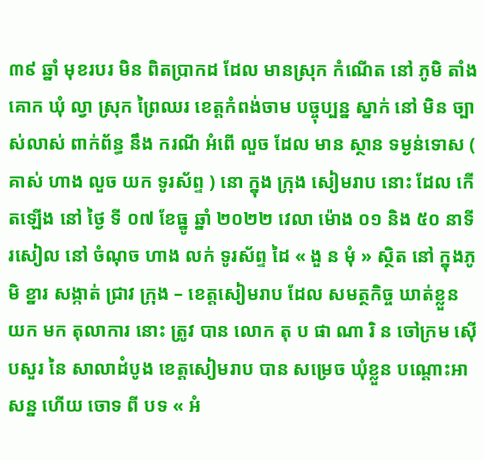៣៩ ឆ្នាំ មុខរបរ មិន ពិតប្រាកដ ដែល មានស្រុក កំណើត នៅ ភូមិ តាំង គោក ឃុំ ល្វា ស្រុក ព្រៃឈរ ខេត្តកំពង់ចាម បច្ចុប្បន្ន ស្នាក់ នៅ មិន ច្បាស់លាស់ ពាក់ព័ន្ធ នឹង ករណី អំពើ លួច ដែល មាន ស្ថាន ទម្ងន់ទោស ( គាស់ ហាង លួច យក ទូរស័ព្ទ ) នោ ក្នុង ក្រុង សៀមរាប នោះ ដែល កើតឡើង នៅ ថ្ងៃ ទី ០៧ ខែធ្នូ ឆ្នាំ ២០២២ វេលា ម៉ោង ០១ និង ៥០ នាទី រសៀល នៅ ចំណុច ហាង លក់ ទូរស័ព្ទ ដៃ « ងួ ន មុំ » ស្ថិត នៅ ក្នុងភូមិ ខ្នារ សង្កាត់ ជ្រាវ ក្រុង – ខេត្តសៀមរាប ដែល សមត្ថកិច្ច ឃាត់ខ្លួន យក មក តុលាការ នោះ ត្រូវ បាន លោក តុ ប ផា ណា រិ ន ចៅក្រម ស៊ើបសួរ នៃ សាលាដំបូង ខេត្តសៀមរាប បាន សម្រេច ឃុំខ្លួន បណ្តោះអាសន្ន ហើយ ចោទ ពី បទ « អំ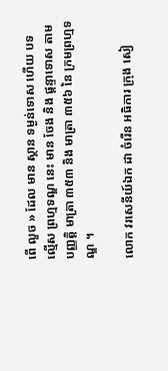ពើ លួច » ដែល មាន ស្ថាន ទម្ងន់ទោស ហើយ បទល្មើស ព្រហ្មទណ្ឌ នេះ មាន ចែង និង ផ្តន្ទាទោស តាម បញ្ញត្តិ មាត្រា ៣៥៣ និង មាត្រា ៣៥៦ នៃ ក្រមព្រហ្មទណ្ឌ ។

លោក វរសេនីយ៍ឯក ដា ចំរើន អធិការ ក្រុង សៀ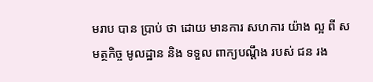មរាប បាន ប្រាប់ ថា ដោយ មានការ សហការ យ៉ាង ល្អ ពី សមត្ថកិច្ច មូលដ្ឋាន និង ទទួល ពាក្យបណ្តឹង របស់ ជន រង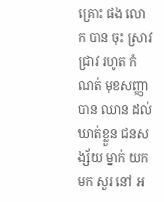គ្រោះ ផង លោក បាន ចុះ ស្រាវជ្រាវ រហូត កំណត់ មុខសញ្ញា បាន ឈាន ដល់ ឃាត់ខ្លួន ជនសង្ស័យ ម្នាក់ យក មក សួរ នៅ អ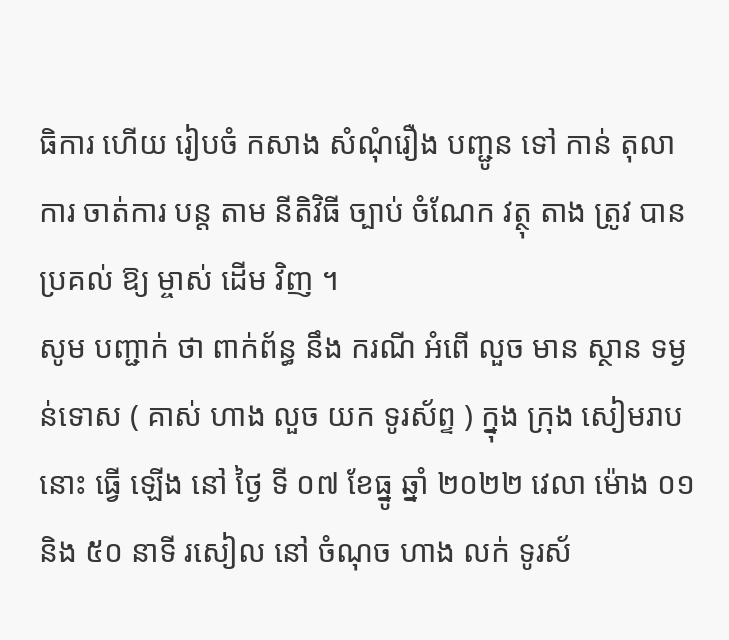ធិការ ហើយ រៀបចំ កសាង សំណុំរឿង បញ្ជូន ទៅ កាន់ តុលាការ ចាត់ការ បន្ត តាម នីតិវិធី ច្បាប់ ចំណែក វត្ថុ តាង ត្រូវ បាន ប្រគល់ ឱ្យ ម្ចាស់ ដើម វិញ ។
សូម បញ្ជាក់ ថា ពាក់ព័ន្ធ នឹង ករណី អំពើ លួច មាន ស្ថាន ទម្ងន់ទោស ( គាស់ ហាង លួច យក ទូរស័ព្ទ ) ក្នុង ក្រុង សៀមរាប នោះ ធ្វើ ឡើង នៅ ថ្ងៃ ទី ០៧ ខែធ្នូ ឆ្នាំ ២០២២ វេលា ម៉ោង ០១ និង ៥០ នាទី រសៀល នៅ ចំណុច ហាង លក់ ទូរស័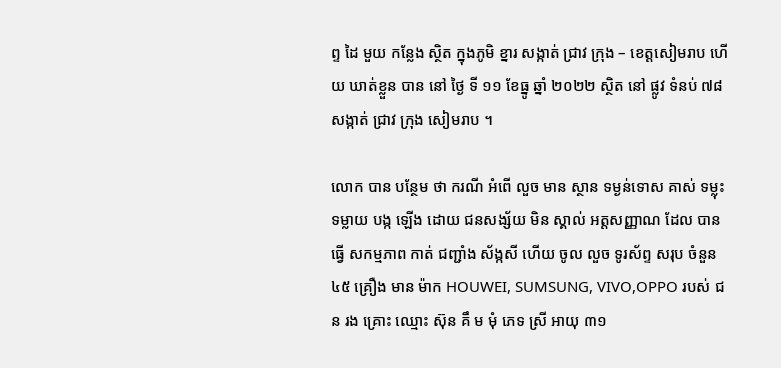ព្ទ ដៃ មួយ កន្លែង ស្ថិត ក្នុងភូមិ ខ្នារ សង្កាត់ ជ្រាវ ក្រុង – ខេត្តសៀមរាប ហើយ ឃាត់ខ្លួន បាន នៅ ថ្ងៃ ទី ១១ ខែធ្នូ ឆ្នាំ ២០២២ ស្ថិត នៅ ផ្លូវ ទំនប់ ៧៨ សង្កាត់ ជ្រាវ ក្រុង សៀមរាប ។

លោក បាន បន្ថែម ថា ករណី អំពើ លួច មាន ស្ថាន ទម្ងន់ទោស គាស់ ទម្លុះទម្លាយ បង្ក ឡើង ដោយ ជនសង្ស័យ មិន ស្គាល់ អត្តសញ្ញាណ ដែល បាន ធ្វើ សកម្មភាព កាត់ ជញ្ជាំង ស័ង្កសី ហើយ ចូល លួច ទូរស័ព្ទ សរុប ចំនួន ៤៥ គ្រឿង មាន ម៉ាក HOUWEI, SUMSUNG, VIVO,OPPO របស់ ជន រង គ្រោះ ឈ្មោះ ស៊ុន គឹ ម មុំ ភេទ ស្រី អាយុ ៣១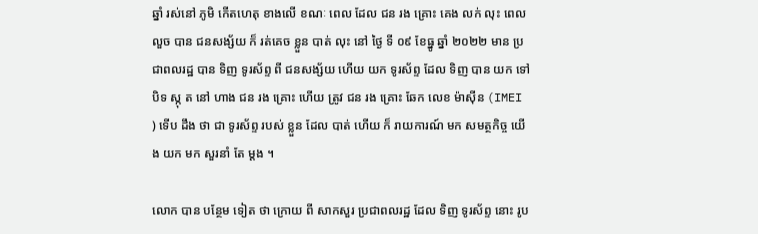ឆ្នាំ រស់នៅ ភូមិ កើតហេតុ ខាងលើ ខណៈ ពេល ដែល ជន រង គ្រោះ គេង លក់ លុះ ពេល លួច បាន ជនសង្ស័យ ក៏ រត់គេច ខ្លួន បាត់ លុះ នៅ ថ្ងៃ ទី ០៩ ខែធ្នូ ឆ្នាំ ២០២២ មាន ប្រជាពលរដ្ឋ បាន ទិញ ទូរស័ព្ទ ពី ជនសង្ស័យ ហើយ យក ទូរស័ព្ទ ដែល ទិញ បាន យក ទៅ បិទ ស្កុ ត នៅ ហាង ជន រង គ្រោះ ហើយ ត្រូវ ជន រង គ្រោះ ឆែក លេខ ម៉ាស៊ីន (IMEI ) ទើប ដឹង ថា ជា ទូរស័ព្ទ របស់ ខ្លួន ដែល បាត់ ហើយ ក៏ រាយការណ៍ មក សមត្ថកិច្ច យើង យក មក សួរនាំ តែ ម្តង ។

លោក បាន បន្ថែម ទៀត ថា ក្រោយ ពី សាកសួរ ប្រជាពលរដ្ឋ ដែល ទិញ ទូរស័ព្ទ នោះ រូប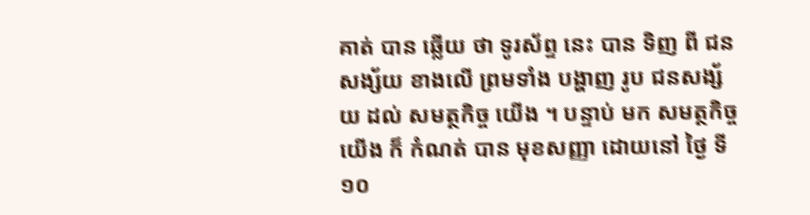គាត់ បាន ឆ្លើយ ថា ទូរស័ព្ទ នេះ បាន ទិញ ពី ជនសង្ស័យ ខាងលើ ព្រមទាំង បង្ហាញ រូប ជនសង្ស័យ ដល់ សមត្ថកិច្ច យើង ។ បន្ទាប់ មក សមត្ថកិច្ច យើង ក៏ កំណត់ បាន មុខសញ្ញា ដោយនៅ ថ្ងៃ ទី ១០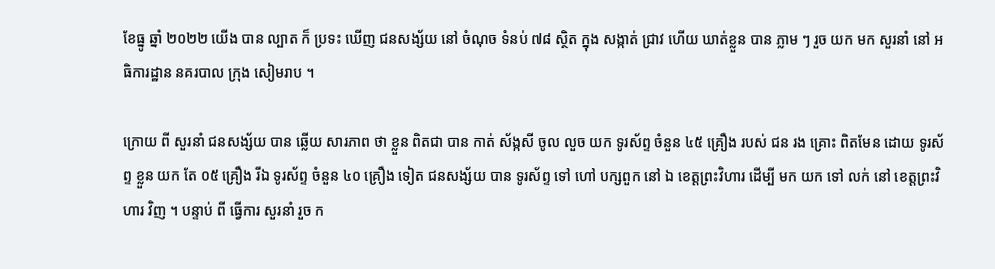ខែធ្នូ ឆ្នាំ ២០២២ យើង បាន ល្បាត ក៏ ប្រទះ ឃើញ ជនសង្ស័យ នៅ ចំណុច ទំនប់ ៧៨ ស្ថិត ក្នុង សង្កាត់ ជ្រាវ ហើយ ឃាត់ខ្លួន បាន ភ្លាម ៗ រួច យក មក សួរនាំ នៅ អធិការដ្ឋាន នគរបាល ក្រុង សៀមរាប ។

ក្រោយ ពី សួរនាំ ជនសង្ស័យ បាន ឆ្លើយ សារភាព ថា ខ្លួន ពិតជា បាន កាត់ ស័ង្កសី ចូល លួច យក ទូរស័ព្ទ ចំនួន ៤៥ គ្រឿង របស់ ជន រង គ្រោះ ពិតមែន ដោយ ទូរស័ព្ទ ខ្លួន យក តែ ០៥ គ្រឿង រីឯ ទូរស័ព្ទ ចំនួន ៤០ គ្រឿង ទៀត ជនសង្ស័យ បាន ទូរស័ព្ទ ទៅ ហៅ បក្សពួក នៅ ឯ ខេត្តព្រះវិហារ ដើម្បី មក យក ទៅ លក់ នៅ ខេត្តព្រះវិហារ វិញ ។ បន្ទាប់ ពី ធ្វើការ សួរនាំ រួច ក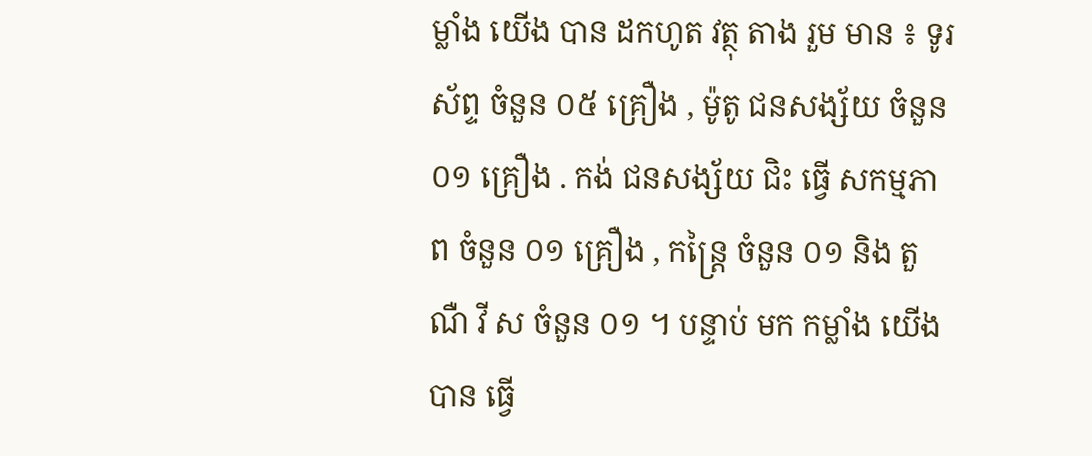ម្លាំង យើង បាន ដកហូត វត្ថុ តាង រួម មាន ៖ ទូរស័ព្ទ ចំនួន ០៥ គ្រឿង , ម៉ូតូ ជនសង្ស័យ ចំនួន ០១ គ្រឿង . កង់ ជនសង្ស័យ ជិះ ធ្វើ សកម្មភាព ចំនួន ០១ គ្រឿង , កន្ត្រៃ ចំនួន ០១ និង តួ ណឺ វី ស ចំនួន ០១ ។ បន្ទាប់ មក កម្លាំង យើង បាន ធ្វើ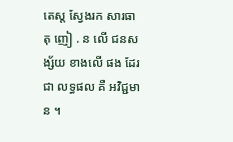តេស្ត ស្វែងរក សារធាតុ ញៀ . ន លើ ជនសង្ស័យ ខាងលើ ផង ដែរ ជា លទ្ធផល គឺ អវិជ្ជមាន ។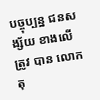បច្ចុប្បន្ន ជនសង្ស័យ ខាងលើ ត្រូវ បាន លោក តុ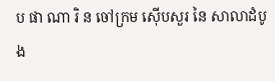ប ផា ណា រិ ន ចៅក្រម ស៊ើបសួរ នៃ សាលាដំបូង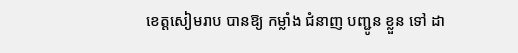ខេត្តសៀមរាប បានឱ្យ កម្លាំង ជំនាញ បញ្ជូន ខ្លួន ទៅ ដា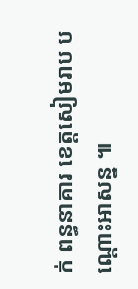ក់ ពន្ធនាគារ ខេត្តសៀមរាប បណ្តោះអាសន្ន ៕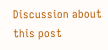Discussion about this post